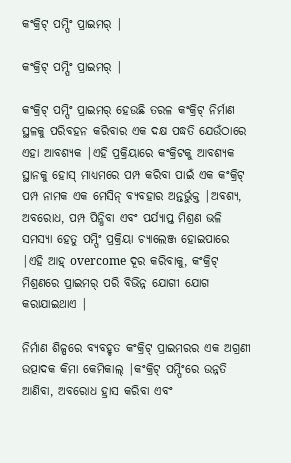କଂକ୍ରିଟ୍ ପମ୍ପିଂ ପ୍ରାଇମର୍ |

କଂକ୍ରିଟ୍ ପମ୍ପିଂ ପ୍ରାଇମର୍ |

କଂକ୍ରିଟ୍ ପମ୍ପିଂ ପ୍ରାଇମର୍ ହେଉଛି ତରଳ କଂକ୍ରିଟ୍ ନିର୍ମାଣ ସ୍ଥଳକୁ ପରିବହନ କରିବାର ଏକ ଦକ୍ଷ ପଦ୍ଧତି ଯେଉଁଠାରେ ଏହା ଆବଶ୍ୟକ |ଏହି ପ୍ରକ୍ରିୟାରେ କଂକ୍ରିଟକୁ ଆବଶ୍ୟକ ସ୍ଥାନକୁ ହୋସ୍ ମାଧ୍ୟମରେ ପମ୍ପ କରିବା ପାଇଁ ଏକ କଂକ୍ରିଟ୍ ପମ୍ପ ନାମକ ଏକ ମେସିନ୍ ବ୍ୟବହାର ଅନ୍ତର୍ଭୁକ୍ତ |ଅବଶ୍ୟ, ଅବରୋଧ, ପମ୍ପ ପିନ୍ଧିବା ଏବଂ ପର୍ଯ୍ୟାପ୍ତ ମିଶ୍ରଣ ଭଳି ସମସ୍ୟା ହେତୁ ପମ୍ପିଂ ପ୍ରକ୍ରିୟା ଚ୍ୟାଲେଞ୍ଜ ହୋଇପାରେ |ଏହି ଆହ୍ overcome ଦୂର କରିବାକୁ, କଂକ୍ରିଟ୍ ମିଶ୍ରଣରେ ପ୍ରାଇମର୍ ପରି ବିଭିନ୍ନ ଯୋଗୀ ଯୋଗ କରାଯାଇଥାଏ |

ନିର୍ମାଣ ଶିଳ୍ପରେ ବ୍ୟବହୃତ କଂକ୍ରିଟ୍ ପ୍ରାଇମରର ଏକ ଅଗ୍ରଣୀ ଉତ୍ପାଦକ କିମା କେମିକାଲ୍ |କଂକ୍ରିଟ୍ ପମ୍ପିଂରେ ଉନ୍ନତି ଆଣିବା, ଅବରୋଧ ହ୍ରାସ କରିବା ଏବଂ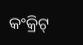କଂକ୍ରିଟ୍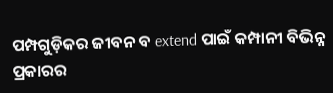ପମ୍ପଗୁଡ଼ିକର ଜୀବନ ବ extend ପାଇଁ କମ୍ପାନୀ ବିଭିନ୍ନ ପ୍ରକାରର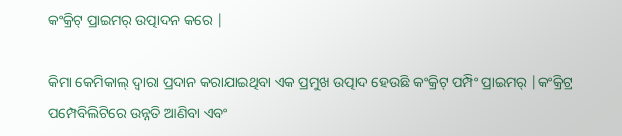କଂକ୍ରିଟ୍ ପ୍ରାଇମର୍ ଉତ୍ପାଦନ କରେ |

କିମା କେମିକାଲ୍ ଦ୍ୱାରା ପ୍ରଦାନ କରାଯାଇଥିବା ଏକ ପ୍ରମୁଖ ଉତ୍ପାଦ ହେଉଛି କଂକ୍ରିଟ୍ ପମ୍ପିଂ ପ୍ରାଇମର୍ |କଂକ୍ରିଟ୍ର ପମ୍ପେବିଲିଟିରେ ଉନ୍ନତି ଆଣିବା ଏବଂ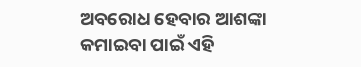ଅବରୋଧ ହେବାର ଆଶଙ୍କା କମାଇବା ପାଇଁ ଏହି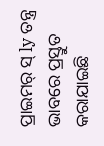ପ୍ରାଇମର୍ ସ୍ ly ତନ୍ତ୍ର ଭାବରେ ପ୍ରସ୍ତୁତ କରାଯାଇଛି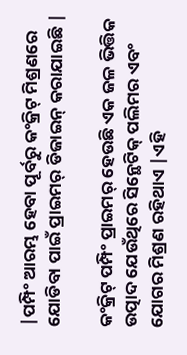|ପମ୍ପିଂ ଆରମ୍ଭ ହେବା ପୂର୍ବରୁ କଂକ୍ରିଟ୍ ମିଶ୍ରଣରେ ଯୋଡିବା ପାଇଁ ପ୍ରାଇମର୍ ଡିଜାଇନ୍ କରାଯାଇଛି |

କଂକ୍ରିଟ୍ ପମ୍ପିଂ ପ୍ରାଇମର୍ ହେଉଛି ଏକ ଜଳ ଭିତ୍ତିକ ଉତ୍ପାଦ ଯେଉଁଥିରେ ସିନ୍ଥେଟିକ୍ ପଲିମର ଏବଂ ଯୋଗର ମିଶ୍ରଣ ରହିଥାଏ |ଏହି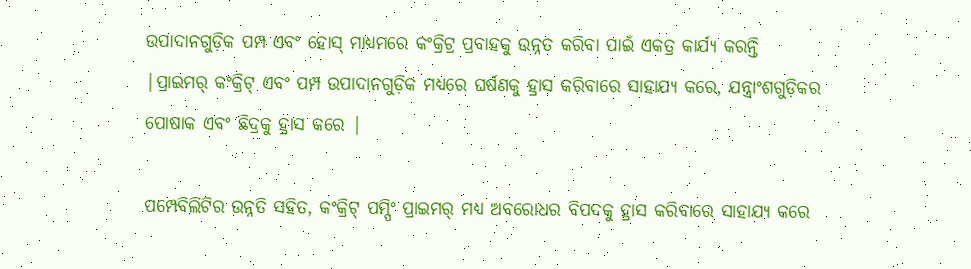ଉପାଦାନଗୁଡ଼ିକ ପମ୍ପ ଏବଂ ହୋସ୍ ମାଧ୍ୟମରେ କଂକ୍ରିଟ୍ର ପ୍ରବାହକୁ ଉନ୍ନତ କରିବା ପାଇଁ ଏକତ୍ର କାର୍ଯ୍ୟ କରନ୍ତି |ପ୍ରାଇମର୍ କଂକ୍ରିଟ୍ ଏବଂ ପମ୍ପ ଉପାଦାନଗୁଡ଼ିକ ମଧ୍ୟରେ ଘର୍ଷଣକୁ ହ୍ରାସ କରିବାରେ ସାହାଯ୍ୟ କରେ, ଯନ୍ତ୍ରାଂଶଗୁଡ଼ିକର ପୋଷାକ ଏବଂ ଛିଦ୍ରକୁ ହ୍ରାସ କରେ |

ପମ୍ପେବିଲିଟିର ଉନ୍ନତି ସହିତ, କଂକ୍ରିଟ୍ ପମ୍ପିଂ ପ୍ରାଇମର୍ ମଧ୍ୟ ଅବରୋଧର ବିପଦକୁ ହ୍ରାସ କରିବାରେ ସାହାଯ୍ୟ କରେ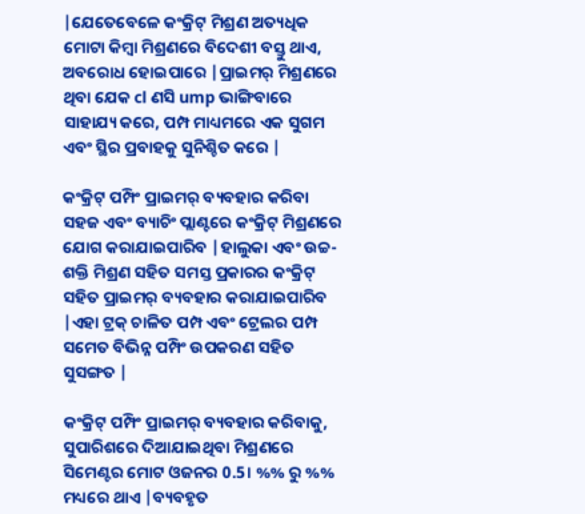|ଯେତେବେଳେ କଂକ୍ରିଟ୍ ମିଶ୍ରଣ ଅତ୍ୟଧିକ ମୋଟା କିମ୍ବା ମିଶ୍ରଣରେ ବିଦେଶୀ ବସ୍ତୁ ଥାଏ, ଅବରୋଧ ହୋଇପାରେ |ପ୍ରାଇମର୍ ମିଶ୍ରଣରେ ଥିବା ଯେକ cl ଣସି ump ଭାଙ୍ଗିବାରେ ସାହାଯ୍ୟ କରେ, ପମ୍ପ ମାଧ୍ୟମରେ ଏକ ସୁଗମ ଏବଂ ସ୍ଥିର ପ୍ରବାହକୁ ସୁନିଶ୍ଚିତ କରେ |

କଂକ୍ରିଟ୍ ପମ୍ପିଂ ପ୍ରାଇମର୍ ବ୍ୟବହାର କରିବା ସହଜ ଏବଂ ବ୍ୟାଚିଂ ପ୍ଲାଣ୍ଟରେ କଂକ୍ରିଟ୍ ମିଶ୍ରଣରେ ଯୋଗ କରାଯାଇପାରିବ |ହାଲୁକା ଏବଂ ଉଚ୍ଚ-ଶକ୍ତି ମିଶ୍ରଣ ସହିତ ସମସ୍ତ ପ୍ରକାରର କଂକ୍ରିଟ୍ ସହିତ ପ୍ରାଇମର୍ ବ୍ୟବହାର କରାଯାଇପାରିବ |ଏହା ଟ୍ରକ୍ ଚାଳିତ ପମ୍ପ ଏବଂ ଟ୍ରେଲର ପମ୍ପ ସମେତ ବିଭିନ୍ନ ପମ୍ପିଂ ଉପକରଣ ସହିତ ସୁସଙ୍ଗତ |

କଂକ୍ରିଟ୍ ପମ୍ପିଂ ପ୍ରାଇମର୍ ବ୍ୟବହାର କରିବାକୁ, ସୁପାରିଶରେ ଦିଆଯାଇଥିବା ମିଶ୍ରଣରେ ସିମେଣ୍ଟର ମୋଟ ଓଜନର 0.5। %% ରୁ %% ମଧ୍ୟରେ ଥାଏ |ବ୍ୟବହୃତ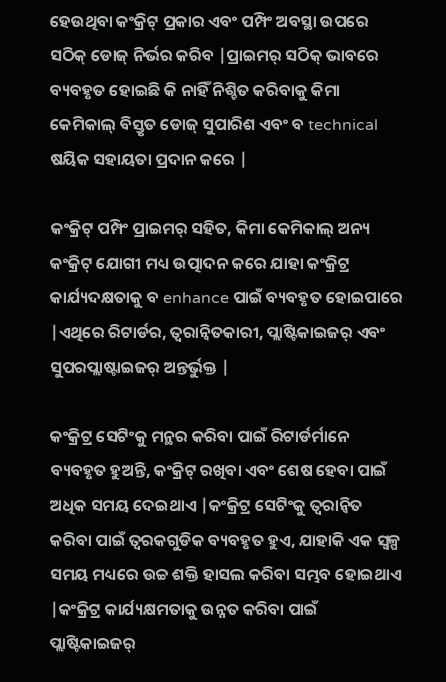ହେଉଥିବା କଂକ୍ରିଟ୍ ପ୍ରକାର ଏବଂ ପମ୍ପିଂ ଅବସ୍ଥା ଉପରେ ସଠିକ୍ ଡୋଜ୍ ନିର୍ଭର କରିବ |ପ୍ରାଇମର୍ ସଠିକ୍ ଭାବରେ ବ୍ୟବହୃତ ହୋଇଛି କି ନାହିଁ ନିଶ୍ଚିତ କରିବାକୁ କିମା କେମିକାଲ୍ ବିସ୍ତୃତ ଡୋଜ୍ ସୁପାରିଶ ଏବଂ ବ technical ଷୟିକ ସହାୟତା ପ୍ରଦାନ କରେ |

କଂକ୍ରିଟ୍ ପମ୍ପିଂ ପ୍ରାଇମର୍ ସହିତ, କିମା କେମିକାଲ୍ ଅନ୍ୟ କଂକ୍ରିଟ୍ ଯୋଗୀ ମଧ୍ୟ ଉତ୍ପାଦନ କରେ ଯାହା କଂକ୍ରିଟ୍ର କାର୍ଯ୍ୟଦକ୍ଷତାକୁ ବ enhance ପାଇଁ ବ୍ୟବହୃତ ହୋଇପାରେ |ଏଥିରେ ରିଟାର୍ଡର, ତ୍ୱରାନ୍ୱିତକାରୀ, ପ୍ଲାଷ୍ଟିକାଇଜର୍ ଏବଂ ସୁପରପ୍ଲାଷ୍ଟାଇଜର୍ ଅନ୍ତର୍ଭୁକ୍ତ |

କଂକ୍ରିଟ୍ର ସେଟିଂକୁ ମନ୍ଥର କରିବା ପାଇଁ ରିଟାର୍ଡର୍ମାନେ ବ୍ୟବହୃତ ହୁଅନ୍ତି, କଂକ୍ରିଟ୍ ରଖିବା ଏବଂ ଶେଷ ହେବା ପାଇଁ ଅଧିକ ସମୟ ଦେଇଥାଏ |କଂକ୍ରିଟ୍ର ସେଟିଂକୁ ତ୍ୱରାନ୍ୱିତ କରିବା ପାଇଁ ତ୍ୱରକଗୁଡିକ ବ୍ୟବହୃତ ହୁଏ, ଯାହାକି ଏକ ସ୍ୱଳ୍ପ ସମୟ ମଧ୍ୟରେ ଉଚ୍ଚ ଶକ୍ତି ହାସଲ କରିବା ସମ୍ଭବ ହୋଇଥାଏ |କଂକ୍ରିଟ୍ର କାର୍ଯ୍ୟକ୍ଷମତାକୁ ଉନ୍ନତ କରିବା ପାଇଁ ପ୍ଲାଷ୍ଟିକାଇଜର୍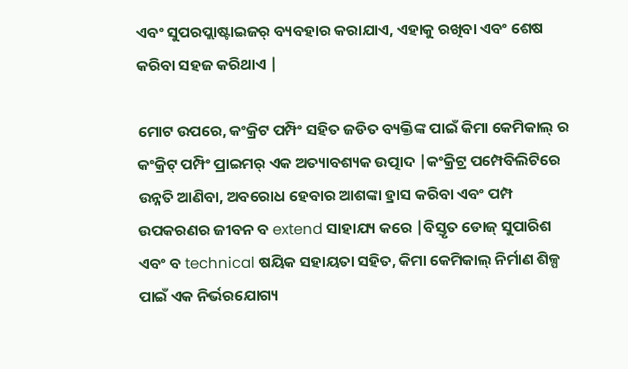ଏବଂ ସୁପରପ୍ଲାଷ୍ଟାଇଜର୍ ବ୍ୟବହାର କରାଯାଏ, ଏହାକୁ ରଖିବା ଏବଂ ଶେଷ କରିବା ସହଜ କରିଥାଏ |

ମୋଟ ଉପରେ, କଂକ୍ରିଟ ପମ୍ପିଂ ସହିତ ଜଡିତ ବ୍ୟକ୍ତିଙ୍କ ପାଇଁ କିମା କେମିକାଲ୍ ର କଂକ୍ରିଟ୍ ପମ୍ପିଂ ପ୍ରାଇମର୍ ଏକ ଅତ୍ୟାବଶ୍ୟକ ଉତ୍ପାଦ |କଂକ୍ରିଟ୍ର ପମ୍ପେବିଲିଟିରେ ଉନ୍ନତି ଆଣିବା, ଅବରୋଧ ହେବାର ଆଶଙ୍କା ହ୍ରାସ କରିବା ଏବଂ ପମ୍ପ ଉପକରଣର ଜୀବନ ବ extend ସାହାଯ୍ୟ କରେ |ବିସ୍ତୃତ ଡୋଜ୍ ସୁପାରିଶ ଏବଂ ବ technical ଷୟିକ ସହାୟତା ସହିତ, କିମା କେମିକାଲ୍ ନିର୍ମାଣ ଶିଳ୍ପ ପାଇଁ ଏକ ନିର୍ଭରଯୋଗ୍ୟ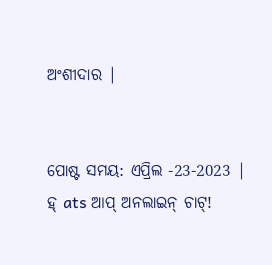ଅଂଶୀଦାର |


ପୋଷ୍ଟ ସମୟ: ଏପ୍ରିଲ -23-2023 |
ହ୍ ats ଆପ୍ ଅନଲାଇନ୍ ଚାଟ୍!